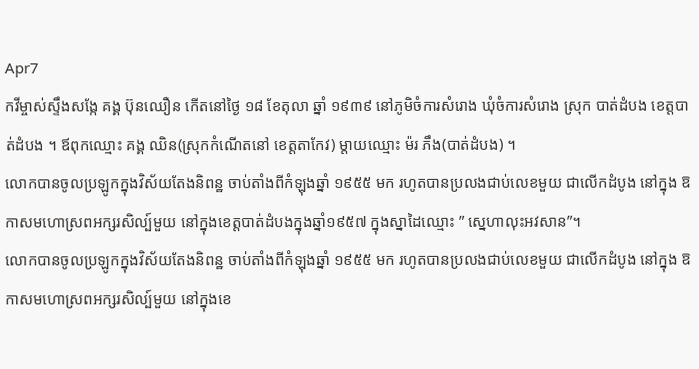Apr7
កវីម្ចាស់ស្ទឹងសង្កែ គង្គ ប៊ុនឈឿន កើតនៅថ្ងៃ ១៨ ខែតុលា ឆ្នាំ ១៩៣៩ នៅភូមិចំការសំរោង ឃុំចំការសំរោង ស្រុក បាត់ដំបង ខេត្តបាត់ដំបង ។ ឪពុកឈ្មោះ គង្គ ឈិន(ស្រុកកំណើតនៅ ខេត្តតាកែវ) ម្តាយឈ្មោះ ម៉រ ភឹង(បាត់ដំបង) ។
លោកបានចូលប្រឡូកក្នុងវិស័យតែងនិពន្ឋ ចាប់តាំងពីកំឡុងឆ្នាំ ១៩៥៥ មក រហូតបានប្រលងជាប់លេខមួយ ជាលើកដំបូង នៅក្នុង ឱកាសមហោស្រពអក្សរសិល្ប៍មួយ នៅក្នុងខេត្តបាត់ដំបងក្នុងឆ្នាំ១៩៥៧ ក្នុងស្នាដៃឈ្មោះ ” ស្នេហាលុះអវសាន”។
លោកបានចូលប្រឡូកក្នុងវិស័យតែងនិពន្ឋ ចាប់តាំងពីកំឡុងឆ្នាំ ១៩៥៥ មក រហូតបានប្រលងជាប់លេខមួយ ជាលើកដំបូង នៅក្នុង ឱកាសមហោស្រពអក្សរសិល្ប៍មួយ នៅក្នុងខេ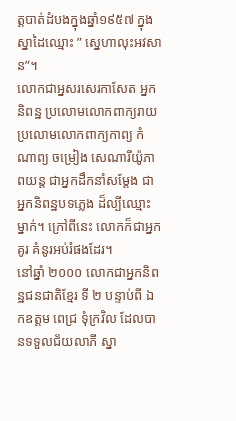ត្តបាត់ដំបងក្នុងឆ្នាំ១៩៥៧ ក្នុងស្នាដៃឈ្មោះ ” ស្នេហាលុះអវសាន”។
លោកជាអ្នសរសេរកាសែត អ្នកនិពន្ឋ ប្រលោមលោកពាក្យរាយ ប្រលោមលោកពាក្យកាព្យ កំណាព្យ ចម្រៀង សេណារីយ៉ូភាពយន្ត ជាអ្នកដឹកនាំសម្តែង ជាអ្នកនិពន្ឋបទភ្លេង ដ៏ល្បីឈ្មោះម្នាក់។ ក្រៅពីនេះ លោកក៏ជាអ្នកគូរ គំនូរអប់រំផងដែរ។
នៅឆ្នាំ ២០០០ លោកជាអ្នកនិពន្ឋជនជាតិខ្មែរ ទី ២ បន្ទាប់ពី ឯកឧត្តម ពេជ្រ ទុំក្រវិល ដែលបានទទួលជ័យលាភី ស្នា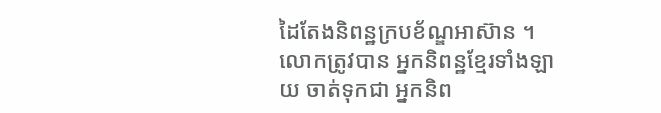ដៃតែងនិពន្ឋក្របខ័ណ្ឌអាស៊ាន ។
លោកត្រូវបាន អ្នកនិពន្ឋខ្មែរទាំងឡាយ ចាត់ទុកជា អ្នកនិព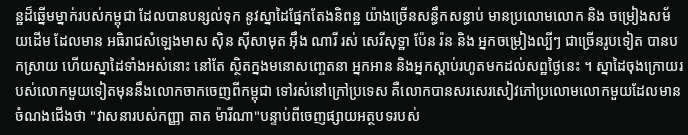ន្ឋដ៏ឆ្នើមម្នាក់របស់កម្ពុជា ដែលបានបន្សល់ទុក នូវស្នាដៃផ្នែកតែងនិពន្ឋ យ៉ាងច្រើនសន្ធឹកសន្ធាប់ មានប្រលោមលោក និង ចម្រៀងសម័យដើម ដែលមាន អធិរាជសំឡេងមាស ស៊ិន ស៊ីសាមុត អ៊ឹង ណារី រស់ សេរីសុទ្ឋា ប៉ែន រ៉ន និង អ្នកចម្រៀងល្បីៗ ជាច្រើនរូបទៀត បានបកស្រាយ ហើយស្នាដៃទាំងអស់នោះ នៅតែ ស្ថិតក្នងមនោសញ្ចេតនា អ្នកអាន និងអ្នកស្តាប់រហូតមកដល់សព្ឋថ្ងៃនេះ ។ ស្នាដៃចុងក្រោយរបស់លោកមួយទៀតមុននឹងលោកចាកចេញពីកម្ពុជា ទៅរស់នៅក្រៅប្រទេស គឺលោកបានសរសេរសៀវភៅប្រលោមលោកមួយដែលមានចំណងជើងថា "វាសនារបស់កញ្ញា តាត ម៉ារីណា"បន្ទាប់ពីចេញផ្សាយអត្ថបទរបស់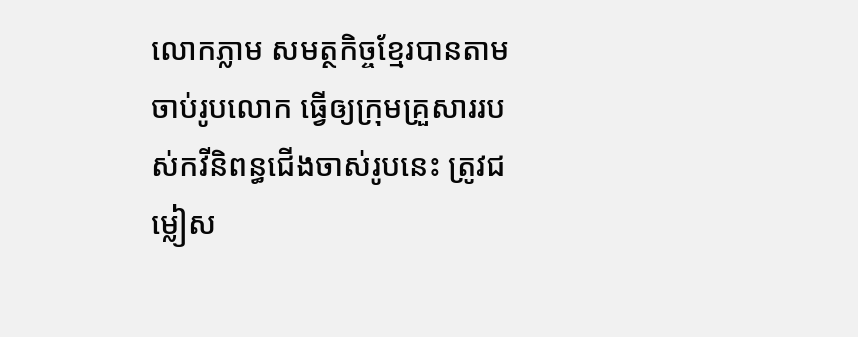លោកភ្លាម សមត្ថកិច្ចខ្មែរបានតាមចាប់រូបលោក ធ្វើឲ្យក្រុមគ្រួសាររបស់កវីនិពន្ធជើងចាស់រូបនេះ ត្រូវជម្លៀស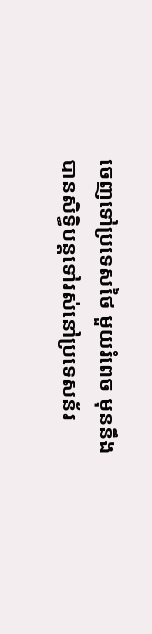ចេញទៅប្រទេសថៃ មួយរំពេច មុននឹងបានសិទ្ធិបន្តទៅរស់នៅប្រទេសន័រ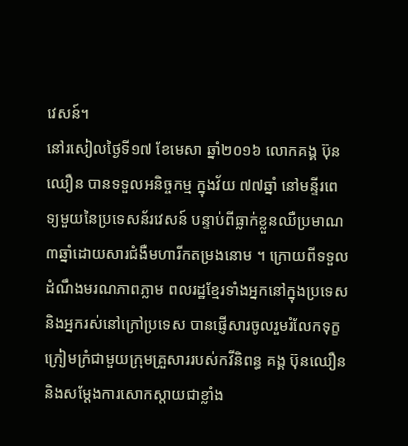វេសន៍។
នៅរសៀលថ្ងៃទី១៧ ខែមេសា ឆ្នាំ២០១៦ លោកគង្គ ប៊ុនឈឿន បានទទួលអនិច្ចកម្ម ក្នុងវ័យ ៧៧ឆ្នាំ នៅមន្ទីរពេទ្យមួយនៃប្រទេសន័រវេសន៍ បន្ទាប់ពីធ្លាក់ខ្លួនឈឺប្រមាណ ៣ឆ្នាំដោយសារជំងឺមហារីកតម្រងនោម ។ ក្រោយពីទទួលដំណឹងមរណភាពភ្លាម ពលរដ្ឋខ្មែរទាំងអ្នកនៅក្នុងប្រទេស និងអ្នករស់នៅក្រៅប្រទេស បានផ្ញើសារចូលរួមរំលែកទុក្ខក្រៀមក្រំជាមួយក្រុមគ្រួសាររបស់កវីនិពន្ធ គង្គ ប៊ុនឈឿន និងសម្ដែងការសោកស្ដាយជាខ្លាំង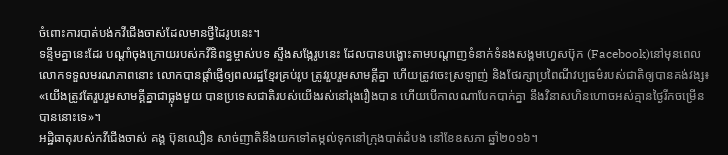ចំពោះការបាត់បង់កវីជើងចាស់ដែលមានថ្វីដៃរូបនេះ។
ទន្ទឹមគ្នានេះដែរ បណ្ដាំចុងក្រោយរបស់កវីនិពន្ធម្ចាស់បទ ស្ទឹងសង្កែរូបនេះ ដែលបានបង្ហោះតាមបណ្ដាញទំនាក់ទំនងសង្គមហ្វេសប៊ុក (Facebook)នៅមុនពេលលោកទទួលមរណភាពនោះ លោកបានផ្ដាំផ្ញើឲ្យពលរដ្ឋខ្មែរគ្រប់រូប ត្រូវរួបរួមសាមគ្គីគ្នា ហើយត្រូវចេះស្រឡាញ់ និងថែរក្សាប្រពៃណីវប្បធម៌របស់ជាតិឲ្យបានគង់វង្ស៖ «យើងត្រូវតែរួបរួមសាមគ្គីគ្នាជាធ្លុងមួយ បានប្រទេសជាតិរបស់យើងរស់នៅរុងរឿងបាន ហើយបើកាលណាបែកបាក់គ្នា នឹងវិនាសហិនហោចអស់គ្មានថ្ងៃរីកចម្រើនបាននោះទេ»។
អដ្ឋិធាតុរបស់កវីជើងចាស់ គង្គ ប៊ុនឈឿន សាច់ញាតិនឹងយកទៅតម្កល់ទុកនៅក្រុងបាត់ដំបង នៅខែឧសភា ឆ្នាំ២០១៦។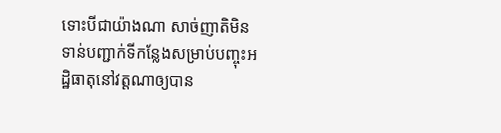ទោះបីជាយ៉ាងណា សាច់ញាតិមិនទាន់បញ្ជាក់ទីកន្លែងសម្រាប់បញ្ចុះអដ្ឋិធាតុនៅវត្តណាឲ្យបាន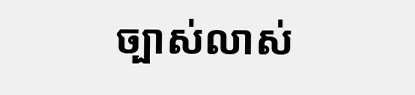ច្បាស់លាស់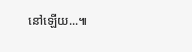នៅឡើយ...៕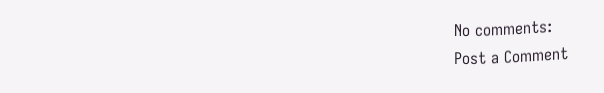No comments:
Post a Comment